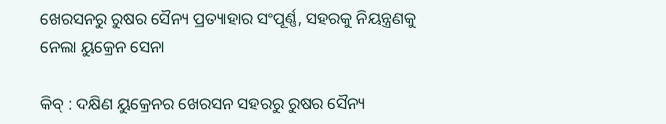ଖେରସନରୁ ରୁଷର ସୈନ୍ୟ ପ୍ରତ୍ୟାହାର ସଂପୂର୍ଣ୍ଣ, ସହରକୁ ନିୟନ୍ତ୍ରଣକୁ ନେଲା ୟୁକ୍ରେନ ସେନା

କିବ୍ : ଦକ୍ଷିଣ ୟୁକ୍ରେନର ଖେରସନ ସହରରୁ ରୁଷର ସୈନ୍ୟ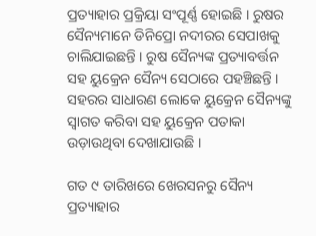ପ୍ରତ୍ୟାହାର ପ୍ରକ୍ରିୟା ସଂପୂର୍ଣ୍ଣ ହୋଇଛି । ରୁଷର ସୈନ୍ୟମାନେ ଡିନିପ୍ରୋ ନଦୀରର ସେପାଖକୁ ଚାଲିଯାଇଛନ୍ତି । ରୁଷ ସୈନ୍ୟଙ୍କ ପ୍ରତ୍ୟାବର୍ତ୍ତନ ସହ ୟୁକ୍ରେନ ସୈନ୍ୟ ସେଠାରେ ପହଞ୍ଚିଛନ୍ତି । ସହରର ସାଧାରଣ ଲୋକେ ୟୁକ୍ରେନ ସୈନ୍ୟଙ୍କୁ ସ୍ବାଗତ କରିବା ସହ ୟୁକ୍ରେନ ପତାକା ଉଡ଼ାଉଥିବା ଦେଖାଯାଉଛି ।

ଗତ ୯ ତାରିଖରେ ଖେରସନରୁ ସୈନ୍ୟ ପ୍ରତ୍ୟାହାର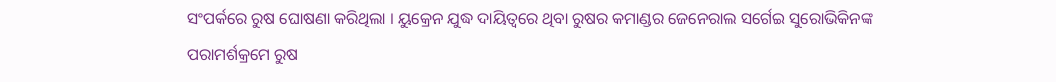ସଂପର୍କରେ ରୁଷ ଘୋଷଣା କରିଥିଲା । ୟୁକ୍ରେନ ଯୁଦ୍ଧ ଦାୟିତ୍ବରେ ଥିବା ରୁଷର କମାଣ୍ଡର ଜେନେରାଲ ସର୍ଗେଇ ସୁରୋଭିକିନଙ୍କ ପରାମର୍ଶକ୍ରମେ ରୁଷ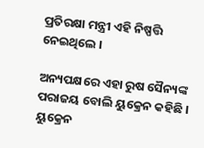ପ୍ରତିରକ୍ଷା ମନ୍ତ୍ରୀ ଏହି ନିଷ୍ପତ୍ତି ନେଇଥିଲେ ।

ଅନ୍ୟପକ୍ଷରେ ଏହା ରୁଷ ସୈନ୍ୟଙ୍କ ପରାଜୟ ବୋଲି ୟୁକ୍ରେନ କହିଛି । ୟୁକ୍ରେନ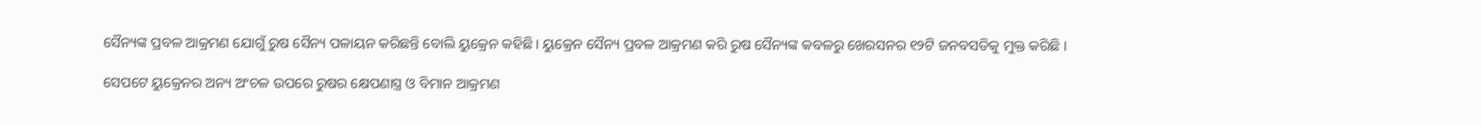ସୈନ୍ୟଙ୍କ ପ୍ରବଳ ଆକ୍ରମଣ ଯୋଗୁଁ ରୁଷ ସୈନ୍ୟ ପଳାୟନ କରିଛନ୍ତି ବୋଲି ୟୁକ୍ରେନ କହିଛି । ୟୁକ୍ରେନ ସୈନ୍ୟ ପ୍ରବଳ ଆକ୍ରମଣ କରି ରୁଷ ସୈନ୍ୟଙ୍କ କବଳରୁ ଖେରସନର ୧୨ଟି ଜନବସତିକୁ ମୁକ୍ତ କରିଛି ।

ସେପଟେ ୟୁକ୍ରେନର ଅନ୍ୟ ଅଂଚଳ ଉପରେ ରୁଷର କ୍ଷେପଣାସ୍ତ୍ର ଓ ବିମାନ ଆକ୍ରମଣ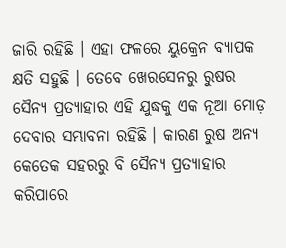ଜାରି ରହିଛି । ଏହା ଫଳରେ ୟୁକ୍ରେନ ବ୍ୟାପକ କ୍ଷତି ସହୁଛି । ତେବେ ଖେରସେନରୁ ରୁଷର ସୈନ୍ୟ ପ୍ରତ୍ୟାହାର ଏହି ଯୁଦ୍ଧକୁ ଏକ ନୂଆ ମୋଡ଼ ଦେବାର ସମ୍ଭାବନା ରହିଛି । କାରଣ ରୁଷ ଅନ୍ୟ କେତେକ ସହରରୁ ବି ସୈନ୍ୟ ପ୍ରତ୍ୟାହାର କରିପାରେ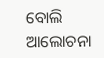ବୋଲି ଆଲୋଚନା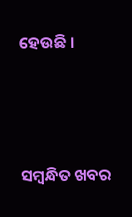ହେଉଛି ।





ସମ୍ବନ୍ଧିତ ଖବର